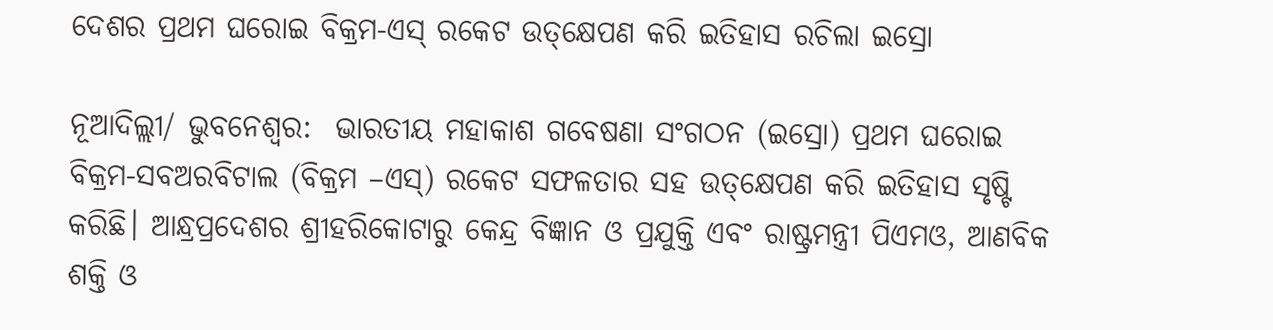ଦେଶର ପ୍ରଥମ ଘରୋଇ ବିକ୍ରମ-ଏସ୍‌ ରକେଟ ଉତ୍‌କ୍ଷେପଣ କରି ଇତିହାସ ରଚିଲା ଇସ୍ରୋ

ନୂଆଦିଲ୍ଲୀ/ ଭୁବନେଶ୍ବର:  ଭାରତୀୟ ମହାକାଶ ଗବେଷଣା ସଂଗଠନ (ଇସ୍ରୋ) ପ୍ରଥମ ଘରୋଇ ବିକ୍ରମ-ସବଅରବିଟାଲ (ବିକ୍ରମ –ଏସ୍‌) ରକେଟ ସଫଳତାର ସହ ଉତ୍‌କ୍ଷେପଣ କରି ଇତିହାସ ସୃଷ୍ଟି କରିଛି। ଆନ୍ଧ୍ରପ୍ରଦେଶର ଶ୍ରୀହରିକୋଟାରୁ କେନ୍ଦ୍ର ବିଜ୍ଞାନ ଓ ପ୍ରଯୁକ୍ତି ଏବଂ ରାଷ୍ଟ୍ରମନ୍ତ୍ରୀ ପିଏମଓ, ଆଣବିକ ଶକ୍ତି ଓ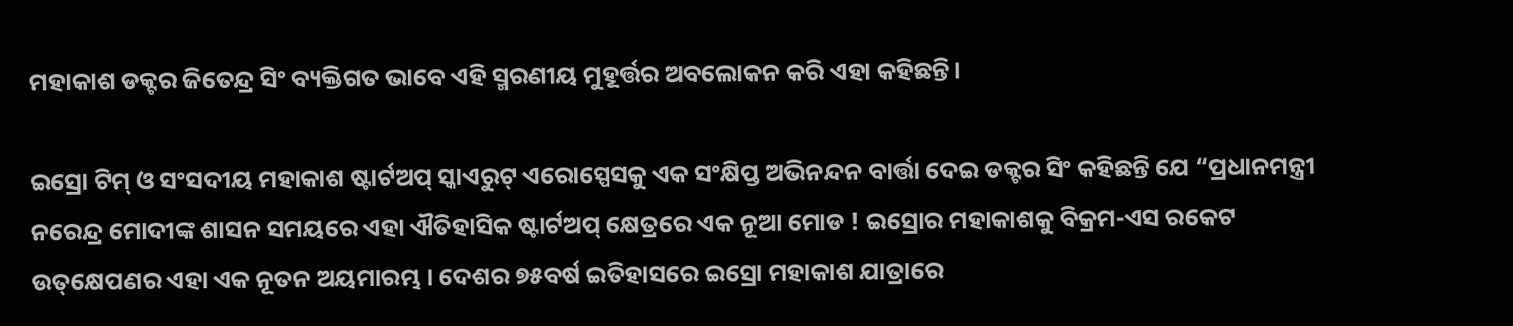ମହାକାଶ ଡକ୍ଟର ଜିତେନ୍ଦ୍ର ସିଂ ବ୍ୟକ୍ତିଗତ ଭାବେ ଏହି ସ୍ମରଣୀୟ ମୁହୂର୍ତ୍ତର ଅବଲୋକନ କରି ଏହା କହିଛନ୍ତି।

ଇସ୍ରୋ ଟିମ୍ ଓ ସଂସଦୀୟ ମହାକାଶ ଷ୍ଟାର୍ଟଅପ୍ ସ୍କାଏରୁଟ୍ ଏରୋସ୍ପେସକୁ ଏକ ସଂକ୍ଷିପ୍ତ ଅଭିନନ୍ଦନ ବାର୍ତ୍ତା ଦେଇ ଡକ୍ଟର ସିଂ କହିଛନ୍ତି ଯେ “ପ୍ରଧାନମନ୍ତ୍ରୀ ନରେନ୍ଦ୍ର ମୋଦୀଙ୍କ ଶାସନ ସମୟରେ ଏହା ଐତିହାସିକ ଷ୍ଟାର୍ଟଅପ୍ କ୍ଷେତ୍ରରେ ଏକ ନୂଆ ମୋଡ ! ଇସ୍ରୋର ମହାକାଶକୁ ବିକ୍ରମ-ଏସ ରକେଟ ଉତ୍‌କ୍ଷେପଣର ଏହା ଏକ ନୂତନ ଅୟମାରମ୍ଭ । ଦେଶର ୭୫ବର୍ଷ ଇତିହାସରେ ଇସ୍ରୋ ମହାକାଶ ଯାତ୍ରାରେ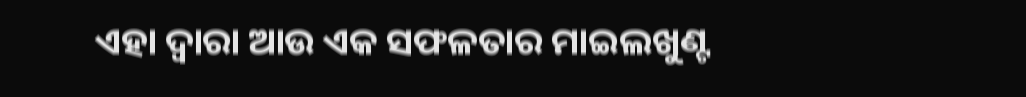ଏହା ଦ୍ବାରା ଆଉ ଏକ ସଫଳତାର ମାଇଲଖୁଣ୍ଟ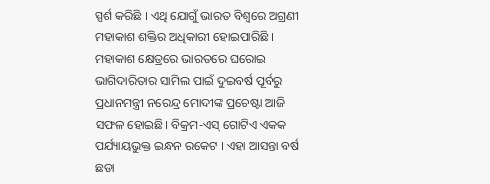ସ୍ପର୍ଶ କରିଛି । ଏଥି ଯୋଗୁଁ ଭାରତ ବିଶ୍ୱରେ ଅଗ୍ରଣୀ ମହାକାଶ ଶକ୍ତିର ଅଧିକାରୀ ହୋଇପାରିଛି । ମହାକାଶ କ୍ଷେତ୍ରରେ ଭାରତରେ ଘରୋଇ ଭାଗିଦାରିତାର ସାମିଲ ପାଇଁ ଦୁଇବର୍ଷ ପୂର୍ବରୁ ପ୍ରଧାନମନ୍ତ୍ରୀ ନରେନ୍ଦ୍ର ମୋଦୀଙ୍କ ପ୍ରଚେଷ୍ଟା ଆଜି ସଫଳ ହୋଇଛି। ବିକ୍ରମ-ଏସ୍ ଗୋଟିଏ ଏକକ ପର୍ଯ୍ୟାୟଭୁକ୍ତ ଇନ୍ଧନ ରକେଟ । ଏହା ଆସନ୍ତା ବର୍ଷ ଛଡା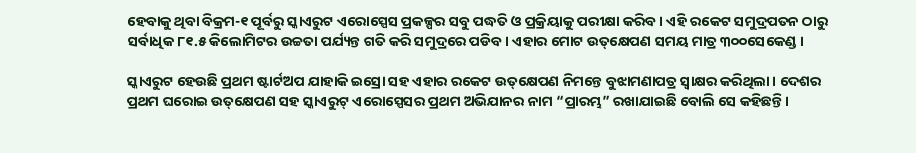ହେବାକୁ ଥିବା ବିକ୍ରମ-୧ ପୂର୍ବରୁ ସ୍କାଏରୁଟ ଏରୋସ୍ପେସ ପ୍ରକଳ୍ପର ସବୁ ପଦ୍ଧତି ଓ ପ୍ରକ୍ରିୟାକୁ ପରୀକ୍ଷା କରିବ । ଏହି ରକେଟ ସମୁଦ୍ରପତନ ଠାରୁ ସର୍ବାଧିକ ୮୧.୫ କିଲୋମିଟର ଉଚ୍ଚତା ପର୍ଯ୍ୟନ୍ତ ଗତି କରି ସମୁଦ୍ରରେ ପଡିବ । ଏହାର ମୋଟ ଉତ୍‌କ୍ଷେପଣ ସମୟ ମାତ୍ର ୩୦୦ସେକେଣ୍ଡ ।

ସ୍କାଏରୁଟ ହେଉଛି ପ୍ରଥମ ଷ୍ଟାର୍ଟଅପ ଯାହାକି ଇସ୍ରୋ ସହ ଏହାର ରକେଟ ଉତ୍‌କ୍ଷେପଣ ନିମନ୍ତେ ବୁଝାମଣାପତ୍ର ସ୍ୱାକ୍ଷର କରିଥିଲା। ଦେଶର ପ୍ରଥମ ଘରୋଇ ଉତ୍‌କ୍ଷେପଣ ସହ ସ୍କାଏରୁଟ୍ ଏରୋସ୍ପେସର ପ୍ରଥମ ଅଭିଯାନର ନାମ “ପ୍ରାରମ୍ଭ” ରଖାଯାଇଛି ବୋଲି ସେ କହିଛନ୍ତି ।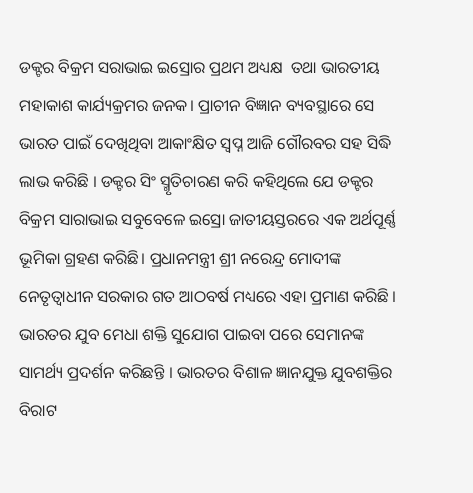ଡକ୍ଟର ବିକ୍ରମ ସରାଭାଇ ଇସ୍ରୋର ପ୍ରଥମ ଅଧ୍ୟକ୍ଷ  ତଥା ଭାରତୀୟ ମହାକାଶ କାର୍ଯ୍ୟକ୍ରମର ଜନକ। ପ୍ରାଚୀନ ବିଜ୍ଞାନ ବ୍ୟବସ୍ଥାରେ ସେ ଭାରତ ପାଇଁ ଦେଖିଥିବା ଆକାଂକ୍ଷିତ ସ୍ୱପ୍ନ ଆଜି ଗୌରବର ସହ ସିଦ୍ଧି ଲାଭ କରିଛି । ଡକ୍ଟର ସିଂ ସ୍ମୃତିଚାରଣ କରି କହିଥିଲେ ଯେ ଡକ୍ଟର ବିକ୍ରମ ସାରାଭାଇ ସବୁବେଳେ ଇସ୍ରୋ ଜାତୀୟସ୍ତରରେ ଏକ ଅର୍ଥପୂର୍ଣ୍ଣ ଭୂମିକା ଗ୍ରହଣ କରିଛି। ପ୍ରଧାନମନ୍ତ୍ରୀ ଶ୍ରୀ ନରେନ୍ଦ୍ର ମୋଦୀଙ୍କ ନେତୃତ୍ୱାଧୀନ ସରକାର ଗତ ଆଠବର୍ଷ ମଧ୍ୟରେ ଏହା ପ୍ରମାଣ କରିଛି । ଭାରତର ଯୁବ ମେଧା ଶକ୍ତି ସୁଯୋଗ ପାଇବା ପରେ ସେମାନଙ୍କ ସାମର୍ଥ୍ୟ ପ୍ରଦର୍ଶନ କରିଛନ୍ତି । ଭାରତର ବିଶାଳ ଜ୍ଞାନଯୁକ୍ତ ଯୁବଶକ୍ତିର ବିରାଟ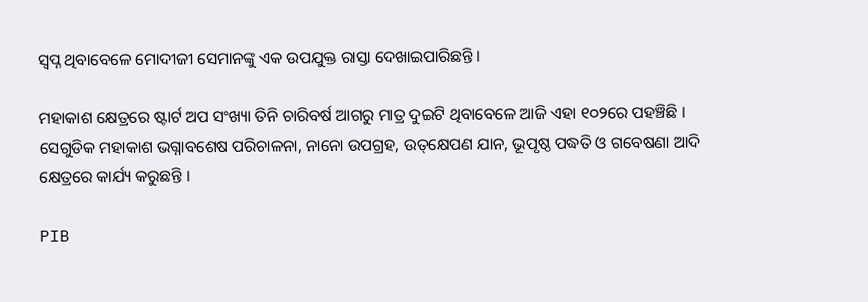ସ୍ୱପ୍ନ ଥିବାବେଳେ ମୋଦୀଜୀ ସେମାନଙ୍କୁ ଏକ ଉପଯୁକ୍ତ ରାସ୍ତା ଦେଖାଇପାରିଛନ୍ତି ।

ମହାକାଶ କ୍ଷେତ୍ରରେ ଷ୍ଟାର୍ଟ ଅପ ସଂଖ୍ୟା ତିନି ଚାରିବର୍ଷ ଆଗରୁ ମାତ୍ର ଦୁଇଟି ଥିବାବେଳେ ଆଜି ଏହା ୧୦୨ରେ ପହଞ୍ଚିଛି । ସେଗୁଡିକ ମହାକାଶ ଭଗ୍ନାବଶେଷ ପରିଚାଳନା, ନାନୋ ଉପଗ୍ରହ, ଉତ୍‌କ୍ଷେପଣ ଯାନ, ଭୂପୃଷ୍ଠ ପଦ୍ଧତି ଓ ଗବେଷଣା ଆଦି କ୍ଷେତ୍ରରେ କାର୍ଯ୍ୟ କରୁଛନ୍ତି ।

PIB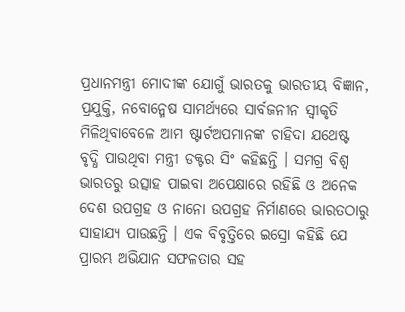ପ୍ରଧାନମନ୍ତ୍ରୀ ମୋଦୀଙ୍କ ଯୋଗୁଁ ଭାରତକୁ ଭାରତୀୟ ବିଜ୍ଞାନ, ପ୍ରଯୁକ୍ତି, ନବୋନ୍ମେଷ ସାମର୍ଥ୍ୟରେ ସାର୍ବଜନୀନ ସ୍ୱୀକୃତି ମିଳିଥିବାବେଳେ ଆମ ଷ୍ଟାର୍ଟଅପମାନଙ୍କ ଚାହିଦା ଯଥେଷ୍ଟ ବୃଦ୍ଧି ପାଉଥିବା ମନ୍ତ୍ରୀ ଡକ୍ଟର ସିଂ କହିଛନ୍ତି । ସମଗ୍ର ବିଶ୍ୱ ଭାରତରୁ ଉତ୍ସାହ ପାଇବା ଅପେକ୍ଷାରେ ରହିଛି ଓ ଅନେକ ଦେଶ ଉପଗ୍ରହ ଓ ନାନୋ ଉପଗ୍ରହ ନିର୍ମାଣରେ ଭାରତଠାରୁ ସାହାଯ୍ୟ ପାଉଛନ୍ତି । ଏକ ବିବୃତ୍ତିରେ ଇସ୍ରୋ କହିଛି ଯେ ପ୍ରାରମ୍ଭ ଅଭିଯାନ ସଫଳତାର ସହ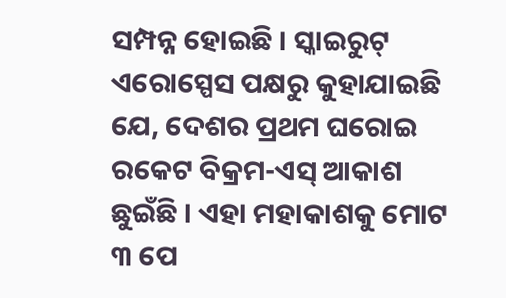ସମ୍ପନ୍ନ ହୋଇଛି । ସ୍କାଇରୁଟ୍ ଏରୋସ୍ପେସ ପକ୍ଷରୁ କୁହାଯାଇଛି ଯେ, ଦେଶର ପ୍ରଥମ ଘରୋଇ ରକେଟ ବିକ୍ରମ-ଏସ୍ ଆକାଶ ଛୁଇଁଛି । ଏହା ମହାକାଶକୁ ମୋଟ ୩ ପେ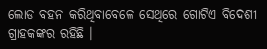ଲୋଡ ବହନ କରିଥିବାବେଳେ ସେଥିରେ ଗୋଟିଏ ବିଦେଶୀ ଗ୍ରାହକଙ୍କର ରହିଛି ।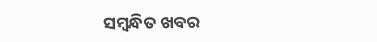ସମ୍ବନ୍ଧିତ ଖବର